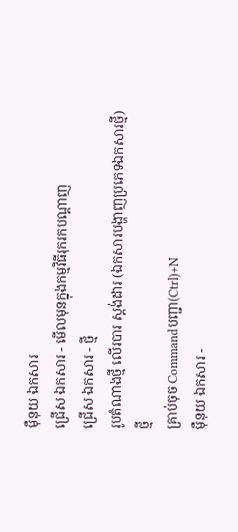ម៉ឺនុយ ឯកសារ
ជ្រើស ឯកសារ - មើលមុនក្នុងកម្មវិធីរុករកបណ្ដាញ
ជ្រើស ឯកសារ - ថ្មី
រូបតំណាងថ្មី លើរបារ ស្តង់ដារ (ឯកសារបង្ហាញប្រភេទឯកសារថ្មី)
ថ្មី
គ្រាប់ចុច Commandបញ្ជា(Ctrl)+N
ម៉ឺនុយ ឯកសារ -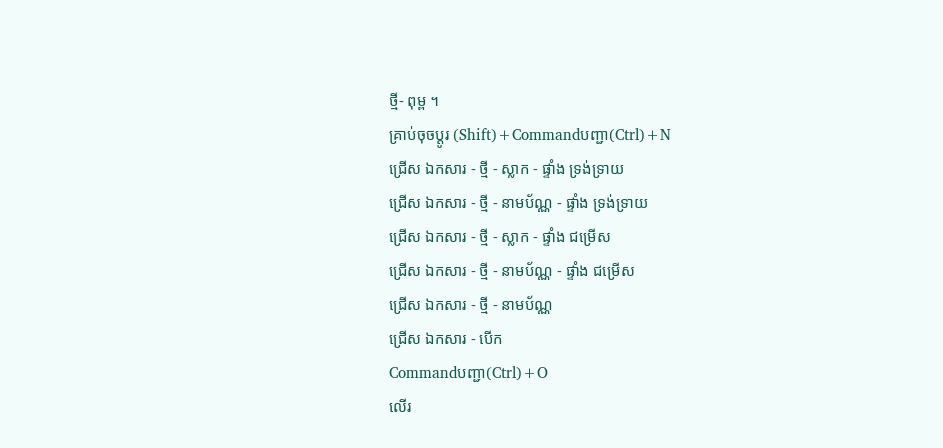ថ្មី- ពុម្ព ។
គ្រាប់ចុចប្ដូរ (Shift)+Commandបញ្ជា(Ctrl)+N
ជ្រើស ឯកសារ - ថ្មី - ស្លាក - ផ្ទាំង ទ្រង់ទ្រាយ
ជ្រើស ឯកសារ - ថ្មី - នាមប័ណ្ណ - ផ្ទាំង ទ្រង់ទ្រាយ
ជ្រើស ឯកសារ - ថ្មី - ស្លាក - ផ្ទាំង ជម្រើស
ជ្រើស ឯកសារ - ថ្មី - នាមប័ណ្ណ - ផ្ទាំង ជម្រើស
ជ្រើស ឯកសារ - ថ្មី - នាមប័ណ្ណ
ជ្រើស ឯកសារ - បើក
Commandបញ្ជា(Ctrl)+O
លើរ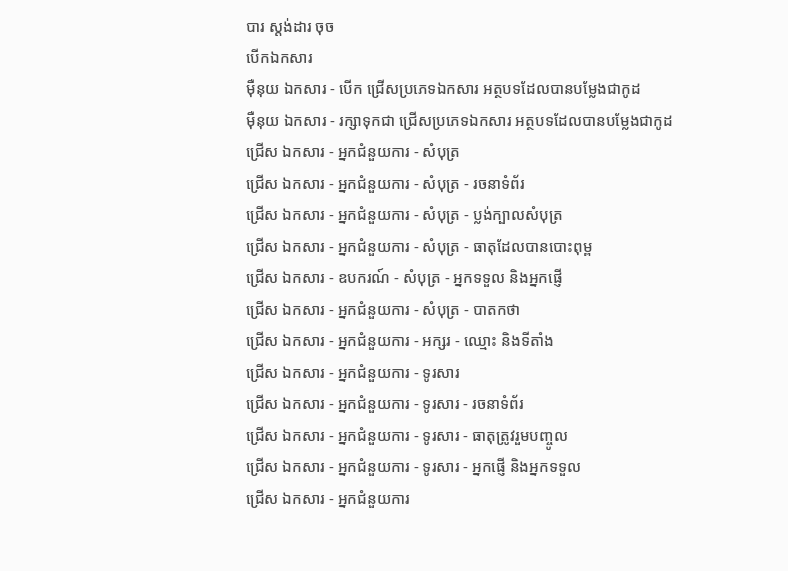បារ ស្តង់ដារ ចុច
បើកឯកសារ
ម៉ឺនុយ ឯកសារ - បើក ជ្រើសប្រភេទឯកសារ អត្ថបទដែលបានបម្លែងជាកូដ
ម៉ឺនុយ ឯកសារ - រក្សាទុកជា ជ្រើសប្រភេទឯកសារ អត្ថបទដែលបានបម្លែងជាកូដ
ជ្រើស ឯកសារ - អ្នកជំនួយការ - សំបុត្រ
ជ្រើស ឯកសារ - អ្នកជំនួយការ - សំបុត្រ - រចនាទំព័រ
ជ្រើស ឯកសារ - អ្នកជំនួយការ - សំបុត្រ - ប្លង់ក្បាលសំបុត្រ
ជ្រើស ឯកសារ - អ្នកជំនួយការ - សំបុត្រ - ធាតុដែលបានបោះពុម្ព
ជ្រើស ឯកសារ - ឧបករណ៍ - សំបុត្រ - អ្នកទទួល និងអ្នកផ្ញើ
ជ្រើស ឯកសារ - អ្នកជំនួយការ - សំបុត្រ - បាតកថា
ជ្រើស ឯកសារ - អ្នកជំនួយការ - អក្សរ - ឈ្មោះ និងទីតាំង
ជ្រើស ឯកសារ - អ្នកជំនួយការ - ទូរសារ
ជ្រើស ឯកសារ - អ្នកជំនួយការ - ទូរសារ - រចនាទំព័រ
ជ្រើស ឯកសារ - អ្នកជំនួយការ - ទូរសារ - ធាតុត្រូវរួមបញ្ចូល
ជ្រើស ឯកសារ - អ្នកជំនួយការ - ទូរសារ - អ្នកផ្ញើ និងអ្នកទទួល
ជ្រើស ឯកសារ - អ្នកជំនួយការ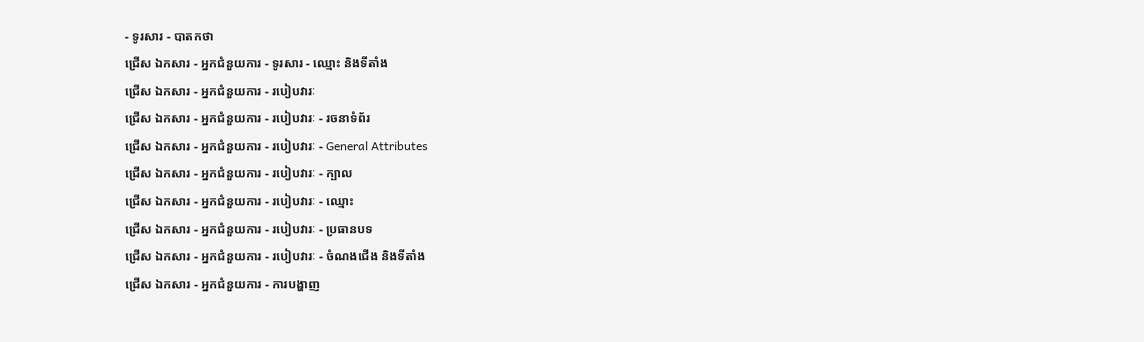- ទូរសារ - បាតកថា
ជ្រើស ឯកសារ - អ្នកជំនួយការ - ទូរសារ - ឈ្មោះ និងទីតាំង
ជ្រើស ឯកសារ - អ្នកជំនួយការ - របៀបវារៈ
ជ្រើស ឯកសារ - អ្នកជំនួយការ - របៀបវារៈ - រចនាទំព័រ
ជ្រើស ឯកសារ - អ្នកជំនួយការ - របៀបវារៈ - General Attributes
ជ្រើស ឯកសារ - អ្នកជំនួយការ - របៀបវារៈ - ក្បាល
ជ្រើស ឯកសារ - អ្នកជំនួយការ - របៀបវារៈ - ឈ្មោះ
ជ្រើស ឯកសារ - អ្នកជំនួយការ - របៀបវារៈ - ប្រធានបទ
ជ្រើស ឯកសារ - អ្នកជំនួយការ - របៀបវារៈ - ចំណងជើង និងទីតាំង
ជ្រើស ឯកសារ - អ្នកជំនួយការ - ការបង្ហាញ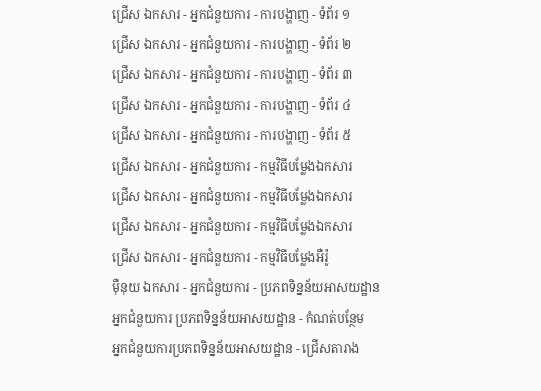ជ្រើស ឯកសារ - អ្នកជំនួយការ - ការបង្ហាញ - ទំព័រ ១
ជ្រើស ឯកសារ - អ្នកជំនួយការ - ការបង្ហាញ - ទំព័រ ២
ជ្រើស ឯកសារ - អ្នកជំនួយការ - ការបង្ហាញ - ទំព័រ ៣
ជ្រើស ឯកសារ - អ្នកជំនួយការ - ការបង្ហាញ - ទំព័រ ៤
ជ្រើស ឯកសារ - អ្នកជំនួយការ - ការបង្ហាញ - ទំព័រ ៥
ជ្រើស ឯកសារ - អ្នកជំនួយការ - កម្មវិធីបម្លែងឯកសារ
ជ្រើស ឯកសារ - អ្នកជំនួយការ - កម្មវិធីបម្លែងឯកសារ
ជ្រើស ឯកសារ - អ្នកជំនួយការ - កម្មវិធីបម្លែងឯកសារ
ជ្រើស ឯកសារ - អ្នកជំនួយការ - កម្មវិធីបម្លែងអឺរ៉ូ
ម៉ឺនុយ ឯកសារ - អ្នកជំនួយការ - ប្រភពទិន្នន័យអាសយដ្ឋាន
អ្នកជំនួយការ ប្រភពទិន្នន័យអាសយដ្ឋាន - កំណត់បន្ថែម
អ្នកជំនួយការប្រភពទិន្នន័យអាសយដ្ឋាន - ជ្រើសតារាង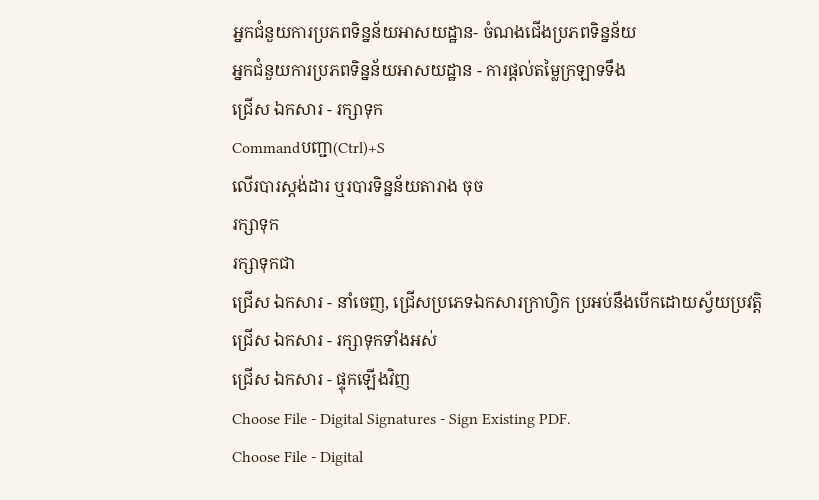អ្នកជំនួយការប្រភពទិន្នន័យអាសយដ្ឋាន- ចំណងជើងប្រភពទិន្នន័យ
អ្នកជំនួយការប្រភពទិន្នន័យអាសយដ្ឋាន - ការផ្តល់តម្លៃក្រឡាទទឹង
ជ្រើស ឯកសារ - រក្សាទុក
Commandបញ្ជា(Ctrl)+S
លើរបារស្តង់ដារ ឬរបារទិន្នន័យតារាង ចុច
រក្សាទុក
រក្សាទុកជា
ជ្រើស ឯកសារ - នាំចេញ, ជ្រើសប្រភេទឯកសារក្រាហ្វិក ប្រអប់នឹងបើកដោយស្វ័យប្រវត្តិ
ជ្រើស ឯកសារ - រក្សាទុកទាំងអស់
ជ្រើស ឯកសារ - ផ្ទុកឡើងវិញ
Choose File - Digital Signatures - Sign Existing PDF.
Choose File - Digital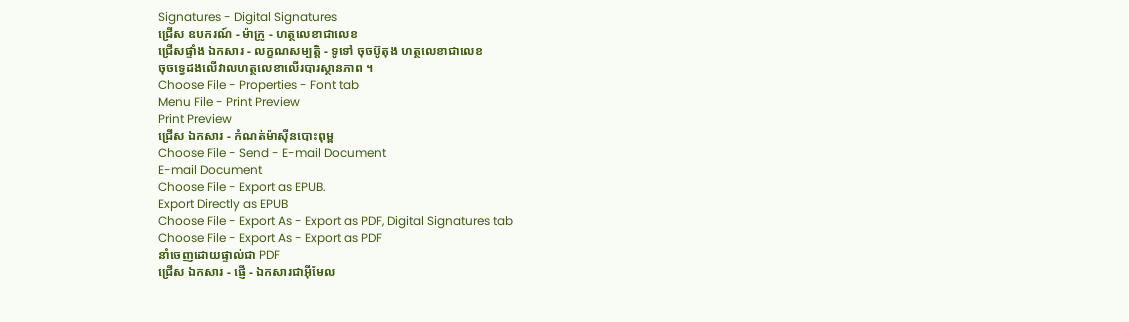Signatures - Digital Signatures
ជ្រើស ឧបករណ៍ - ម៉ាក្រូ - ហត្ថលេខាជាលេខ
ជ្រើសផ្ទាំង ឯកសារ - លក្ខណសម្បត្តិ - ទូទៅ ចុចប៊ូតុង ហត្ថលេខាជាលេខ
ចុចទ្វេដងលើវាលហត្ថលេខាលើរបារស្ថានភាព ។
Choose File - Properties - Font tab
Menu File - Print Preview
Print Preview
ជ្រើស ឯកសារ - កំណត់ម៉ាស៊ីនបោះពុម្ព
Choose File - Send - E-mail Document
E-mail Document
Choose File - Export as EPUB.
Export Directly as EPUB
Choose File - Export As - Export as PDF, Digital Signatures tab
Choose File - Export As - Export as PDF
នាំចេញដោយផ្ទាល់ជា PDF
ជ្រើស ឯកសារ - ផ្ញើ - ឯកសារជាអ៊ីមែល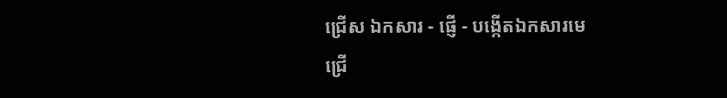ជ្រើស ឯកសារ - ផ្ញើ - បង្កើតឯកសារមេ
ជ្រើ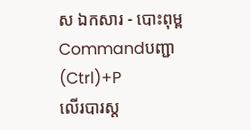ស ឯកសារ - បោះពុម្ព
Commandបញ្ជា(Ctrl)+P
លើរបារស្ត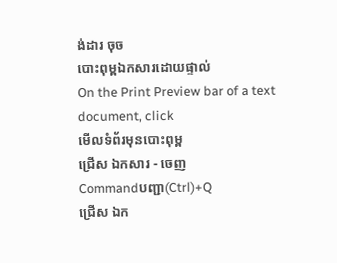ង់ដារ ចុច
បោះពុម្ពឯកសារដោយផ្ទាល់
On the Print Preview bar of a text document, click
មើលទំព័រមុនបោះពុម្ព
ជ្រើស ឯកសារ - ចេញ
Commandបញ្ជា(Ctrl)+Q
ជ្រើស ឯក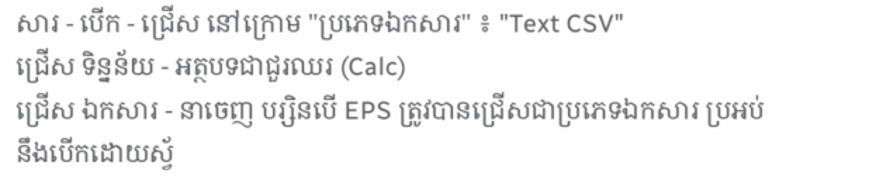សារ - បើក - ជ្រើស នៅក្រោម "ប្រភេទឯកសារ" ៖ "Text CSV"
ជ្រើស ទិន្នន័យ - អត្ថបទជាជួរឈរ (Calc)
ជ្រើស ឯកសារ - នាចេញ បរ្សិនបើ EPS ត្រូវបានជ្រើសជាប្រភេទឯកសារ ប្រអប់នឹងបើកដោយស្វ័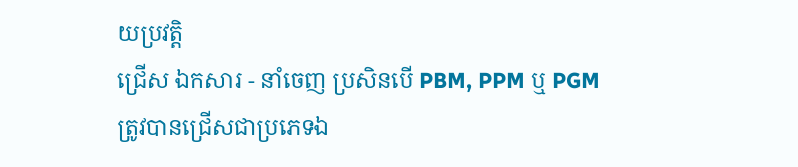យប្រវត្តិ
ជ្រើស ឯកសារ - នាំចេញ ប្រសិនបើ PBM, PPM ឬ PGM ត្រូវបានជ្រើសជាប្រភេទឯ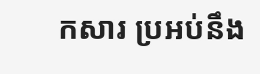កសារ ប្រអប់នឹង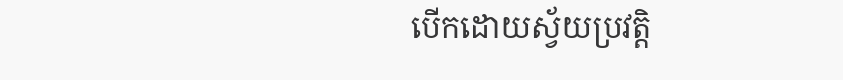បើកដោយស្វ័យប្រវត្តិ